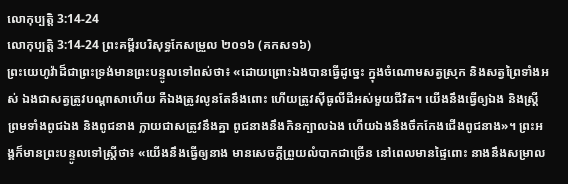លោកុប្បត្តិ 3:14-24
លោកុប្បត្តិ 3:14-24 ព្រះគម្ពីរបរិសុទ្ធកែសម្រួល ២០១៦ (គកស១៦)
ព្រះយេហូវ៉ាដ៏ជាព្រះទ្រង់មានព្រះបន្ទូលទៅពស់ថា៖ «ដោយព្រោះឯងបានធ្វើដូច្នេះ ក្នុងចំណោមសត្វស្រុក និងសត្វព្រៃទាំងអស់ ឯងជាសត្វត្រូវបណ្ដាសាហើយ គឺឯងត្រូវលូនតែនឹងពោះ ហើយត្រូវស៊ីធូលីដីអស់មួយជីវិត។ យើងនឹងធ្វើឲ្យឯង និងស្ត្រី ព្រមទាំងពូជឯង និងពូជនាង ក្លាយជាសត្រូវនឹងគ្នា ពូជនាងនឹងកិនក្បាលឯង ហើយឯងនឹងចឹកកែងជើងពូជនាង»។ ព្រះអង្គក៏មានព្រះបន្ទូលទៅស្ត្រីថា៖ «យើងនឹងធ្វើឲ្យនាង មានសេចក្ដីព្រួយលំបាកជាច្រើន នៅពេលមានផ្ទៃពោះ នាងនឹងសម្រាល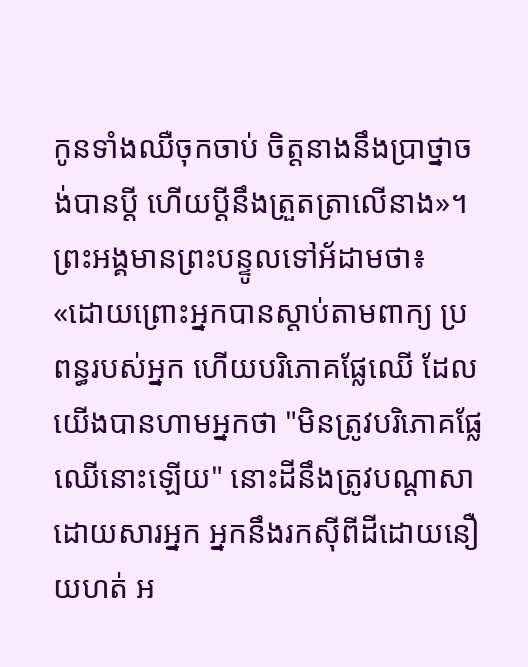កូនទាំងឈឺចុកចាប់ ចិត្តនាងនឹងប្រាថ្នាចង់បានប្តី ហើយប្តីនឹងត្រួតត្រាលើនាង»។ ព្រះអង្គមានព្រះបន្ទូលទៅអ័ដាមថា៖ «ដោយព្រោះអ្នកបានស្តាប់តាមពាក្យ ប្រពន្ធរបស់អ្នក ហើយបរិភោគផ្លែឈើ ដែលយើងបានហាមអ្នកថា "មិនត្រូវបរិភោគផ្លែឈើនោះឡើយ" នោះដីនឹងត្រូវបណ្ដាសាដោយសារអ្នក អ្នកនឹងរកស៊ីពីដីដោយនឿយហត់ អ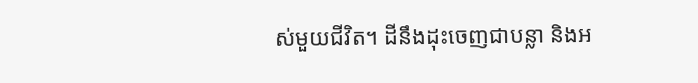ស់មួយជីវិត។ ដីនឹងដុះចេញជាបន្លា និងអ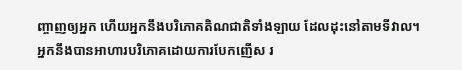ញ្ចាញឲ្យអ្នក ហើយអ្នកនឹងបរិភោគតិណជាតិទាំងឡាយ ដែលដុះនៅតាមទីវាល។ អ្នកនឹងបានអាហារបរិភោគដោយការបែកញើស រ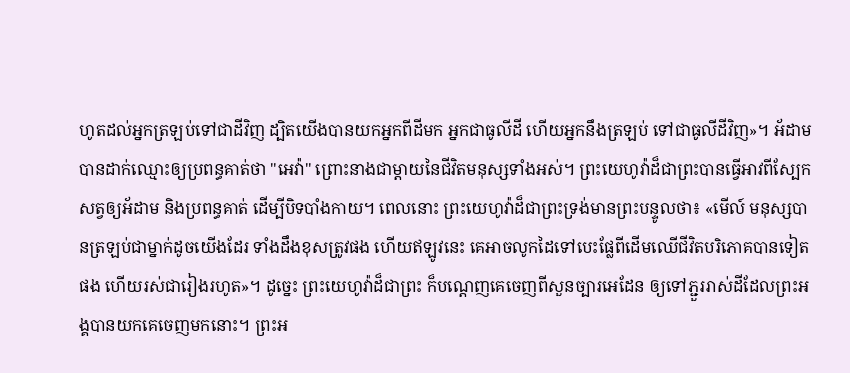ហូតដល់អ្នកត្រឡប់ទៅជាដីវិញ ដ្បិតយើងបានយកអ្នកពីដីមក អ្នកជាធូលីដី ហើយអ្នកនឹងត្រឡប់ ទៅជាធូលីដីវិញ»។ អ័ដាមបានដាក់ឈ្មោះឲ្យប្រពន្ធគាត់ថា "អេវ៉ា" ព្រោះនាងជាម្តាយនៃជីវិតមនុស្សទាំងអស់។ ព្រះយេហូវ៉ាដ៏ជាព្រះបានធ្វើអាវពីស្បែកសត្វឲ្យអ័ដាម និងប្រពន្ធគាត់ ដើម្បីបិទបាំងកាយ។ ពេលនោះ ព្រះយេហូវ៉ាដ៏ជាព្រះទ្រង់មានព្រះបន្ទូលថា៖ «មើល៍ មនុស្សបានត្រឡប់ជាម្នាក់ដូចយើងដែរ ទាំងដឹងខុសត្រូវផង ហើយឥឡូវនេះ គេអាចលូកដៃទៅបេះផ្លែពីដើមឈើជីវិតបរិភោគបានទៀតផង ហើយរស់ជារៀងរហូត»។ ដូច្នេះ ព្រះយេហូវ៉ាដ៏ជាព្រះ ក៏បណ្តេញគេចេញពីសួនច្បារអេដែន ឲ្យទៅភ្ជួររាស់ដីដែលព្រះអង្គបានយកគេចេញមកនោះ។ ព្រះអ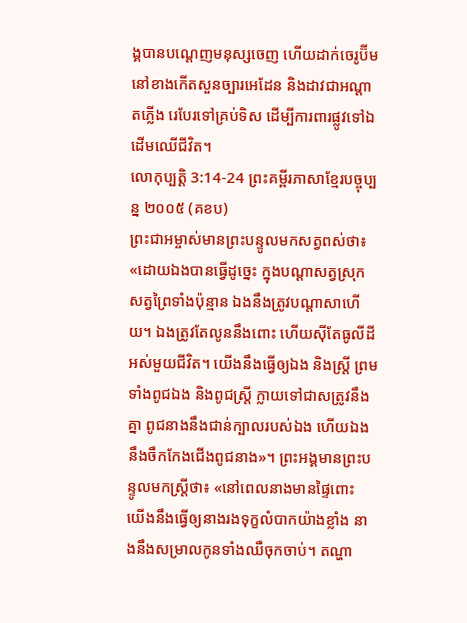ង្គបានបណ្តេញមនុស្សចេញ ហើយដាក់ចេរូប៊ីមនៅខាងកើតសួនច្បារអេដែន និងដាវជាអណ្ដាតភ្លើង រេបែរទៅគ្រប់ទិស ដើម្បីការពារផ្លូវទៅឯដើមឈើជីវិត។
លោកុប្បត្តិ 3:14-24 ព្រះគម្ពីរភាសាខ្មែរបច្ចុប្បន្ន ២០០៥ (គខប)
ព្រះជាអម្ចាស់មានព្រះបន្ទូលមកសត្វពស់ថា៖ «ដោយឯងបានធ្វើដូច្នេះ ក្នុងបណ្ដាសត្វស្រុក សត្វព្រៃទាំងប៉ុន្មាន ឯងនឹងត្រូវបណ្ដាសាហើយ។ ឯងត្រូវតែលូននឹងពោះ ហើយស៊ីតែធូលីដីអស់មួយជីវិត។ យើងនឹងធ្វើឲ្យឯង និងស្ត្រី ព្រមទាំងពូជឯង និងពូជស្ត្រី ក្លាយទៅជាសត្រូវនឹងគ្នា ពូជនាងនឹងជាន់ក្បាលរបស់ឯង ហើយឯងនឹងចឹកកែងជើងពូជនាង»។ ព្រះអង្គមានព្រះបន្ទូលមកស្ត្រីថា៖ «នៅពេលនាងមានផ្ទៃពោះ យើងនឹងធ្វើឲ្យនាងរងទុក្ខលំបាកយ៉ាងខ្លាំង នាងនឹងសម្រាលកូនទាំងឈឺចុកចាប់។ តណ្ហា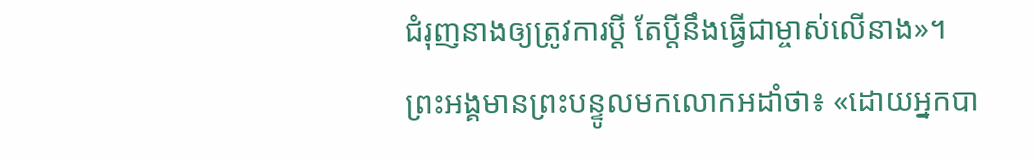ជំរុញនាងឲ្យត្រូវការប្ដី តែប្ដីនឹងធ្វើជាម្ចាស់លើនាង»។ ព្រះអង្គមានព្រះបន្ទូលមកលោកអដាំថា៖ «ដោយអ្នកបា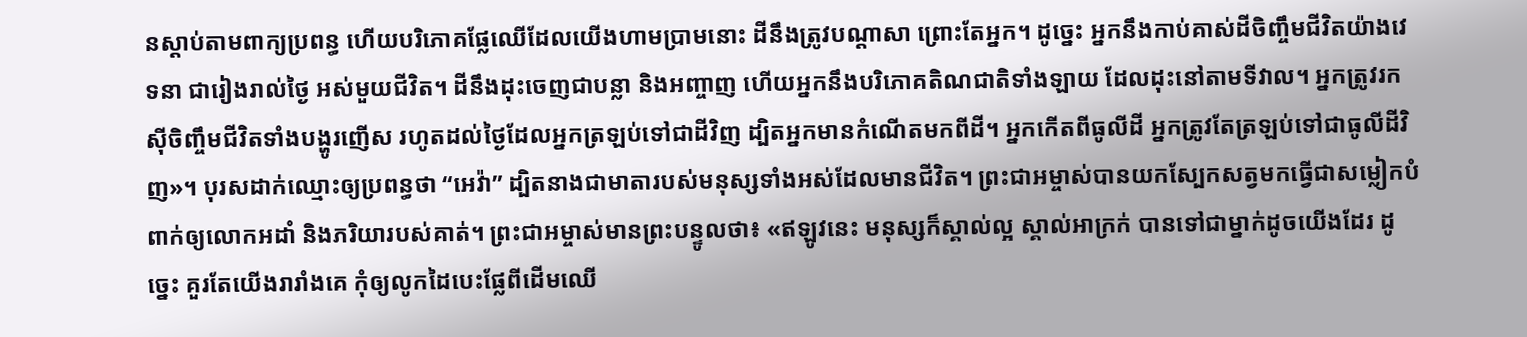នស្ដាប់តាមពាក្យប្រពន្ធ ហើយបរិភោគផ្លែឈើដែលយើងហាមប្រាមនោះ ដីនឹងត្រូវបណ្ដាសា ព្រោះតែអ្នក។ ដូច្នេះ អ្នកនឹងកាប់គាស់ដីចិញ្ចឹមជីវិតយ៉ាងវេទនា ជារៀងរាល់ថ្ងៃ អស់មួយជីវិត។ ដីនឹងដុះចេញជាបន្លា និងអញ្ចាញ ហើយអ្នកនឹងបរិភោគតិណជាតិទាំងឡាយ ដែលដុះនៅតាមទីវាល។ អ្នកត្រូវរកស៊ីចិញ្ចឹមជីវិតទាំងបង្ហូរញើស រហូតដល់ថ្ងៃដែលអ្នកត្រឡប់ទៅជាដីវិញ ដ្បិតអ្នកមានកំណើតមកពីដី។ អ្នកកើតពីធូលីដី អ្នកត្រូវតែត្រឡប់ទៅជាធូលីដីវិញ»។ បុរសដាក់ឈ្មោះឲ្យប្រពន្ធថា “អេវ៉ា” ដ្បិតនាងជាមាតារបស់មនុស្សទាំងអស់ដែលមានជីវិត។ ព្រះជាអម្ចាស់បានយកស្បែកសត្វមកធ្វើជាសម្លៀកបំពាក់ឲ្យលោកអដាំ និងភរិយារបស់គាត់។ ព្រះជាអម្ចាស់មានព្រះបន្ទូលថា៖ «ឥឡូវនេះ មនុស្សក៏ស្គាល់ល្អ ស្គាល់អាក្រក់ បានទៅជាម្នាក់ដូចយើងដែរ ដូច្នេះ គួរតែយើងរារាំងគេ កុំឲ្យលូកដៃបេះផ្លែពីដើមឈើ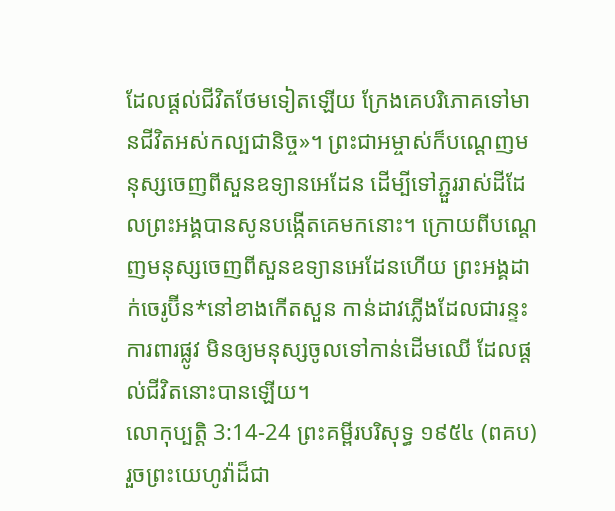ដែលផ្ដល់ជីវិតថែមទៀតឡើយ ក្រែងគេបរិភោគទៅមានជីវិតអស់កល្បជានិច្ច»។ ព្រះជាអម្ចាស់ក៏បណ្ដេញមនុស្សចេញពីសួនឧទ្យានអេដែន ដើម្បីទៅភ្ជួររាស់ដីដែលព្រះអង្គបានសូនបង្កើតគេមកនោះ។ ក្រោយពីបណ្តេញមនុស្សចេញពីសួនឧទ្យានអេដែនហើយ ព្រះអង្គដាក់ចេរូប៊ីន*នៅខាងកើតសួន កាន់ដាវភ្លើងដែលជារន្ទះការពារផ្លូវ មិនឲ្យមនុស្សចូលទៅកាន់ដើមឈើ ដែលផ្ដល់ជីវិតនោះបានឡើយ។
លោកុប្បត្តិ 3:14-24 ព្រះគម្ពីរបរិសុទ្ធ ១៩៥៤ (ពគប)
រួចព្រះយេហូវ៉ាដ៏ជា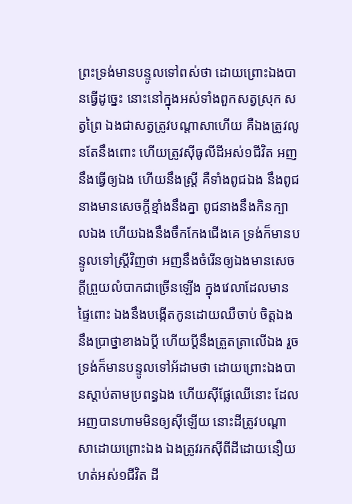ព្រះទ្រង់មានបន្ទូលទៅពស់ថា ដោយព្រោះឯងបានធ្វើដូច្នេះ នោះនៅក្នុងអស់ទាំងពួកសត្វស្រុក សត្វព្រៃ ឯងជាសត្វត្រូវបណ្តាសាហើយ គឺឯងត្រូវលូនតែនឹងពោះ ហើយត្រូវស៊ីធូលីដីអស់១ជីវិត អញនឹងធ្វើឲ្យឯង ហើយនឹងស្ត្រី គឺទាំងពូជឯង នឹងពូជនាងមានសេចក្ដីខ្មាំងនឹងគ្នា ពូជនាងនឹងកិនក្បាលឯង ហើយឯងនឹងចឹកកែងជើងគេ ទ្រង់ក៏មានបន្ទូលទៅស្ត្រីវិញថា អញនឹងចំរើនឲ្យឯងមានសេចក្ដីព្រួយលំបាកជាច្រើនឡើង ក្នុងវេលាដែលមានផ្ទៃពោះ ឯងនឹងបង្កើតកូនដោយឈឺចាប់ ចិត្តឯងនឹងប្រាថ្នាខាងឯប្ដី ហើយប្ដីនឹងត្រួតត្រាលើឯង រួចទ្រង់ក៏មានបន្ទូលទៅអ័ដាមថា ដោយព្រោះឯងបានស្តាប់តាមប្រពន្ធឯង ហើយស៊ីផ្លែឈើនោះ ដែលអញបានហាមមិនឲ្យស៊ីឡើយ នោះដីត្រូវបណ្តាសាដោយព្រោះឯង ឯងត្រូវរកស៊ីពីដីដោយនឿយហត់អស់១ជីវិត ដី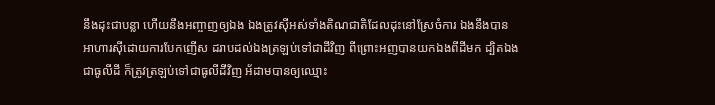នឹងដុះជាបន្លា ហើយនឹងអញ្ចាញឲ្យឯង ឯងត្រូវស៊ីអស់ទាំងតិណជាតិដែលដុះនៅស្រែចំការ ឯងនឹងបានអាហារស៊ីដោយការបែកញើស ដរាបដល់ឯងត្រឡប់ទៅជាដីវិញ ពីព្រោះអញបានយកឯងពីដីមក ដ្បិតឯងជាធូលីដី ក៏ត្រូវត្រឡប់ទៅជាធូលីដីវិញ អ័ដាមបានឲ្យឈ្មោះ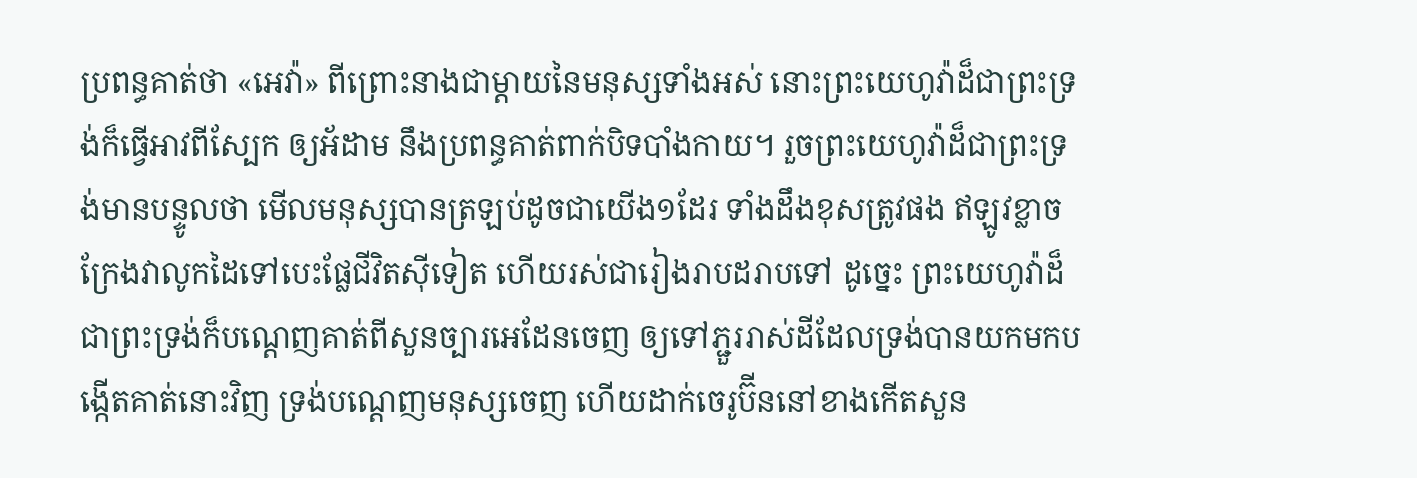ប្រពន្ធគាត់ថា «អេវ៉ា» ពីព្រោះនាងជាម្តាយនៃមនុស្សទាំងអស់ នោះព្រះយេហូវ៉ាដ៏ជាព្រះទ្រង់ក៏ធ្វើអាវពីស្បែក ឲ្យអ័ដាម នឹងប្រពន្ធគាត់ពាក់បិទបាំងកាយ។ រួចព្រះយេហូវ៉ាដ៏ជាព្រះទ្រង់មានបន្ទូលថា មើលមនុស្សបានត្រឡប់ដូចជាយើង១ដែរ ទាំងដឹងខុសត្រូវផង ឥឡូវខ្លាចក្រែងវាលូកដៃទៅបេះផ្លែជីវិតស៊ីទៀត ហើយរស់ជារៀងរាបដរាបទៅ ដូច្នេះ ព្រះយេហូវ៉ាដ៏ជាព្រះទ្រង់ក៏បណ្តេញគាត់ពីសួនច្បារអេដែនចេញ ឲ្យទៅភ្ជួររាស់ដីដែលទ្រង់បានយកមកបង្កើតគាត់នោះវិញ ទ្រង់បណ្តេញមនុស្សចេញ ហើយដាក់ចេរូប៊ីននៅខាងកើតសួន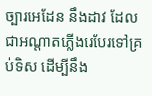ច្បារអេដែន នឹងដាវ ដែលជាអណ្តាតភ្លើងរេបែរទៅគ្រប់ទិស ដើម្បីនឹង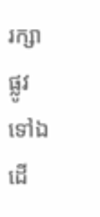រក្សាផ្លូវទៅឯដើ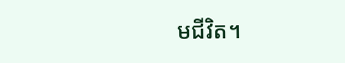មជីវិត។